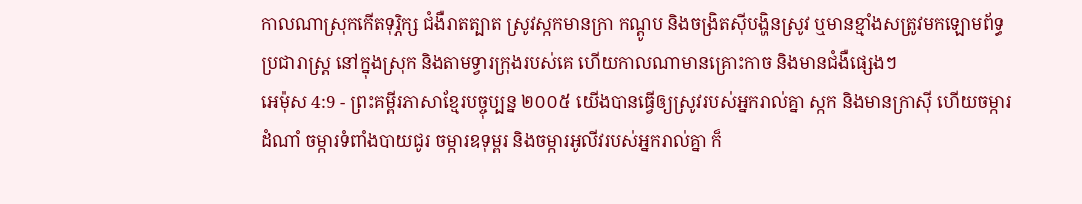កាលណាស្រុកកើតទុរ្ភិក្ស ជំងឺរាតត្បាត ស្រូវស្កកមានក្រា កណ្ដូប និងចង្រិតស៊ីបង្ហិនស្រូវ ឬមានខ្មាំងសត្រូវមកឡោមព័ទ្ធប្រជារាស្ត្រ នៅក្នុងស្រុក និងតាមទ្វារក្រុងរបស់គេ ហើយកាលណាមានគ្រោះកាច និងមានជំងឺផ្សេងៗ
អេម៉ុស 4:9 - ព្រះគម្ពីរភាសាខ្មែរបច្ចុប្បន្ន ២០០៥ យើងបានធ្វើឲ្យស្រូវរបស់អ្នករាល់គ្នា ស្កក និងមានក្រាស៊ី ហើយចម្ការដំណាំ ចម្ការទំពាំងបាយជូរ ចម្ការឧទុម្ពរ និងចម្ការអូលីវរបស់អ្នករាល់គ្នា ក៏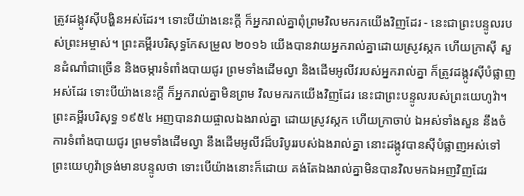ត្រូវដង្កូវស៊ីបង្ហិនអស់ដែរ។ ទោះបីយ៉ាងនេះក្ដី ក៏អ្នករាល់គ្នាពុំព្រមវិលមករកយើងវិញដែរ - នេះជាព្រះបន្ទូលរបស់ព្រះអម្ចាស់។ ព្រះគម្ពីរបរិសុទ្ធកែសម្រួល ២០១៦ យើងបានវាយអ្នករាល់គ្នាដោយស្រូវស្កក ហើយក្រាស៊ី សួនដំណាំជាច្រើន និងចម្ការទំពាំងបាយជូរ ព្រមទាំងដើមល្វា និងដើមអូលីវរបស់អ្នករាល់គ្នា ក៏ត្រូវដង្កូវស៊ីបំផ្លាញអស់ដែរ ទោះបីយ៉ាងនេះក្ដី ក៏អ្នករាល់គ្នាមិនព្រម វិលមករកយើងវិញដែរ នេះជាព្រះបន្ទូលរបស់ព្រះយេហូវ៉ា។ ព្រះគម្ពីរបរិសុទ្ធ ១៩៥៤ អញបានវាយផ្ចាលឯងរាល់គ្នា ដោយស្រូវស្កក ហើយក្រាចាប់ ឯអស់ទាំងសួន នឹងចំការទំពាំងបាយជូរ ព្រមទាំងដើមល្វា នឹងដើមអូលីវដ៏បរិបូររបស់ឯងរាល់គ្នា នោះដង្កូវបានស៊ីបំផ្លាញអស់ទៅ ព្រះយេហូវ៉ាទ្រង់មានបន្ទូលថា ទោះបើយ៉ាងនោះក៏ដោយ គង់តែឯងរាល់គ្នាមិនបានវិលមកឯអញវិញដែរ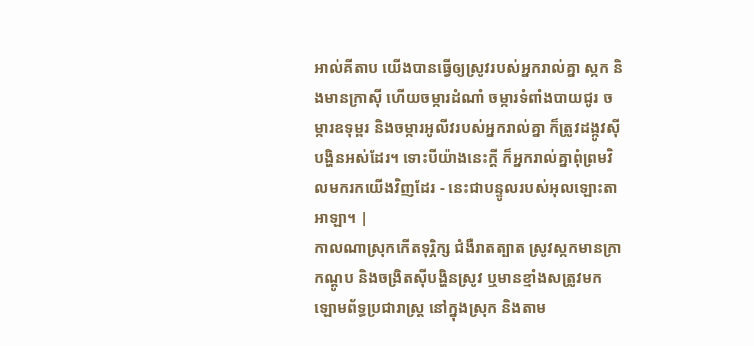អាល់គីតាប យើងបានធ្វើឲ្យស្រូវរបស់អ្នករាល់គ្នា ស្កក និងមានក្រាស៊ី ហើយចម្ការដំណាំ ចម្ការទំពាំងបាយជូរ ចម្ការឧទុម្ពរ និងចម្ការអូលីវរបស់អ្នករាល់គ្នា ក៏ត្រូវដង្កូវស៊ីបង្ហិនអស់ដែរ។ ទោះបីយ៉ាងនេះក្ដី ក៏អ្នករាល់គ្នាពុំព្រមវិលមករកយើងវិញដែរ - នេះជាបន្ទូលរបស់អុលឡោះតាអាឡា។ |
កាលណាស្រុកកើតទុរ្ភិក្ស ជំងឺរាតត្បាត ស្រូវស្កកមានក្រា កណ្ដូប និងចង្រិតស៊ីបង្ហិនស្រូវ ឬមានខ្មាំងសត្រូវមកឡោមព័ទ្ធប្រជារាស្ត្រ នៅក្នុងស្រុក និងតាម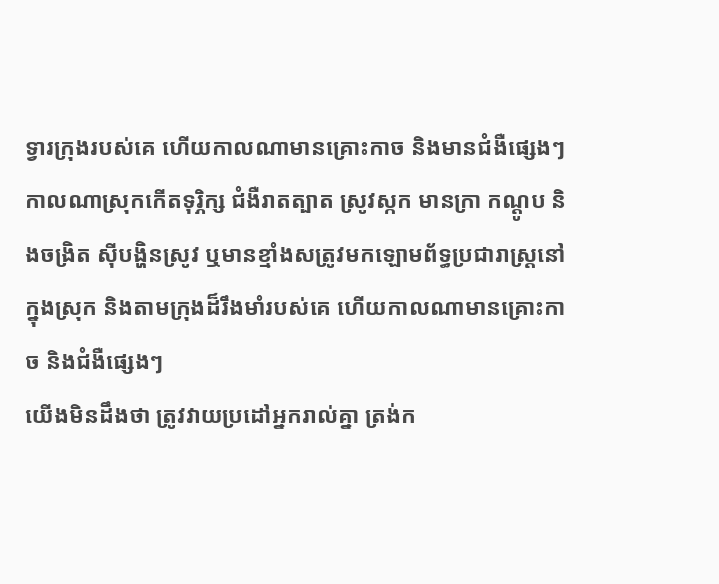ទ្វារក្រុងរបស់គេ ហើយកាលណាមានគ្រោះកាច និងមានជំងឺផ្សេងៗ
កាលណាស្រុកកើតទុរ្ភិក្ស ជំងឺរាតត្បាត ស្រូវស្កក មានក្រា កណ្ដូប និងចង្រិត ស៊ីបង្ហិនស្រូវ ឬមានខ្មាំងសត្រូវមកឡោមព័ទ្ធប្រជារាស្ត្រនៅក្នុងស្រុក និងតាមក្រុងដ៏រឹងមាំរបស់គេ ហើយកាលណាមានគ្រោះកាច និងជំងឺផ្សេងៗ
យើងមិនដឹងថា ត្រូវវាយប្រដៅអ្នករាល់គ្នា ត្រង់ក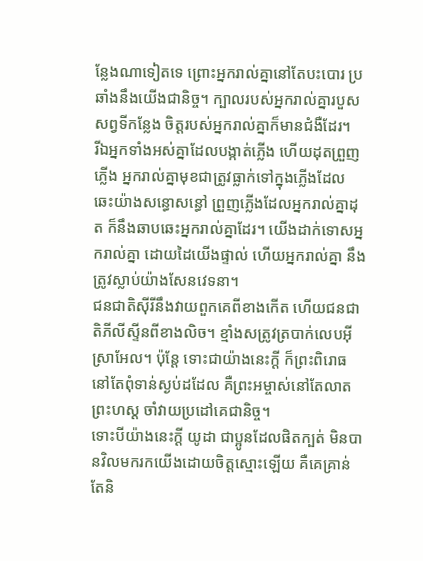ន្លែងណាទៀតទេ ព្រោះអ្នករាល់គ្នានៅតែបះបោរ ប្រឆាំងនឹងយើងជានិច្ច។ ក្បាលរបស់អ្នករាល់គ្នារបួសសព្វទីកន្លែង ចិត្តរបស់អ្នករាល់គ្នាក៏មានជំងឺដែរ។
រីឯអ្នកទាំងអស់គ្នាដែលបង្កាត់ភ្លើង ហើយដុតព្រួញភ្លើង អ្នករាល់គ្នាមុខជាត្រូវធ្លាក់ទៅក្នុងភ្លើងដែល ឆេះយ៉ាងសន្ធោសន្ធៅ ព្រួញភ្លើងដែលអ្នករាល់គ្នាដុត ក៏នឹងឆាបឆេះអ្នករាល់គ្នាដែរ។ យើងដាក់ទោសអ្នករាល់គ្នា ដោយដៃយើងផ្ទាល់ ហើយអ្នករាល់គ្នា នឹងត្រូវស្លាប់យ៉ាងសែនវេទនា។
ជនជាតិស៊ីរីនឹងវាយពួកគេពីខាងកើត ហើយជនជាតិភីលីស្ទីនពីខាងលិច។ ខ្មាំងសត្រូវត្របាក់លេបអ៊ីស្រាអែល។ ប៉ុន្តែ ទោះជាយ៉ាងនេះក្ដី ក៏ព្រះពិរោធនៅតែពុំទាន់ស្ងប់ដដែល គឺព្រះអម្ចាស់នៅតែលាតព្រះហស្ដ ចាំវាយប្រដៅគេជានិច្ច។
ទោះបីយ៉ាងនេះក្ដី យូដា ជាប្អូនដែលផិតក្បត់ មិនបានវិលមករកយើងដោយចិត្តស្មោះឡើយ គឺគេគ្រាន់តែនិ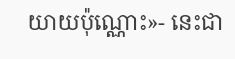យាយប៉ុណ្ណោះ»- នេះជា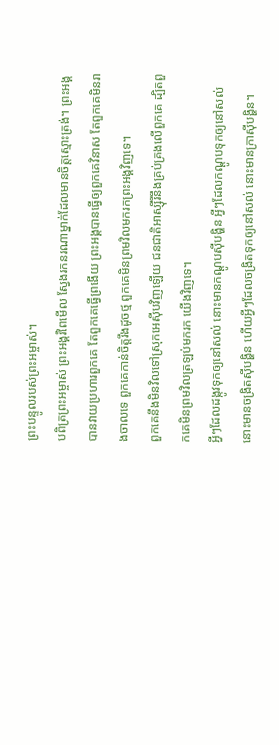ព្រះបន្ទូលរបស់ព្រះអម្ចាស់។
បពិត្រព្រះអម្ចាស់ ព្រះអង្គរំពៃមើល ស្វែងរកនរណាម្នាក់ដែលមានចិត្តស្មោះត្រង់។ ព្រះអង្គបានវាយប្រហារពួកគេ តែពួកគេធ្វើព្រងើយ ព្រះអង្គបានធ្វើឲ្យពួកគេវិនាស តែពួកគេមិនរាងចាលទេ ពួកគេកាន់ចិត្តរឹងដូចថ្ម ពួកគេមិនព្រមវិលមករកព្រះអង្គវិញទេ។
ពួកគេនឹងមិនវិលទៅស្រុកអេស៊ីបវិញឡើយ ជនជាតិអាស្ស៊ីរីនឹងគ្រប់គ្រងលើពួកគេ ដ្បិតពួកគេមិនព្រមវិលត្រឡប់មករក យើងវិញទេ។
អ្វីៗដែលដង្កូវទុកឲ្យនៅសល់ នោះមានកណ្ដូបស៊ីបង្ហិន អ្វីៗដែលកណ្ដូបទុកឲ្យនៅសល់ នោះមានចង្រិតស៊ីបង្ហិន ហើយអ្វីៗដែលចង្រិតទុកឲ្យនៅសល់ នោះមានក្រាស៊ីបង្ហិន។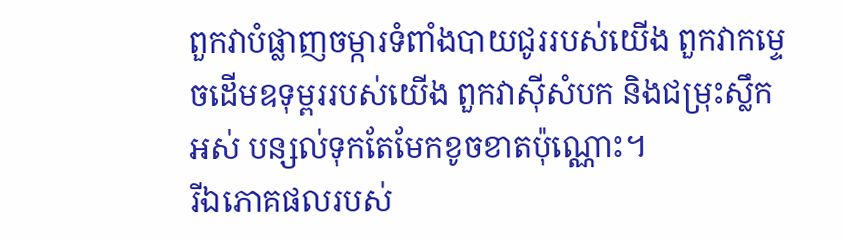ពួកវាបំផ្លាញចម្ការទំពាំងបាយជូររបស់យើង ពួកវាកម្ទេចដើមឧទុម្ពររបស់យើង ពួកវាស៊ីសំបក និងជម្រុះស្លឹកអស់ បន្សល់ទុកតែមែកខូចខាតប៉ុណ្ណោះ។
រីឯភោគផលរបស់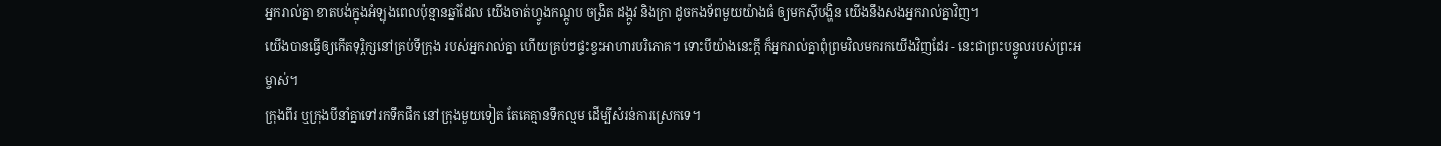អ្នករាល់គ្នា ខាតបង់ក្នុងអំឡុងពេលប៉ុន្មានឆ្នាំដែល យើងចាត់ហ្វូងកណ្ដូប ចង្រិត ដង្កូវ និងក្រា ដូចកងទ័ពមួយយ៉ាងធំ ឲ្យមកស៊ីបង្ហិន យើងនឹងសងអ្នករាល់គ្នាវិញ។
យើងបានធ្វើឲ្យកើតទុរ្ភិក្សនៅគ្រប់ទីក្រុង របស់អ្នករាល់គ្នា ហើយគ្រប់ៗផ្ទះខ្វះអាហារបរិភោគ។ ទោះបីយ៉ាងនេះក្ដី ក៏អ្នករាល់គ្នាពុំព្រមវិលមករកយើងវិញដែរ - នេះជាព្រះបន្ទូលរបស់ព្រះអម្ចាស់។
ក្រុងពីរ ឬក្រុងបីនាំគ្នាទៅរកទឹកផឹក នៅក្រុងមួយទៀត តែគេគ្មានទឹកល្មម ដើម្បីសំរន់ការស្រេកទេ។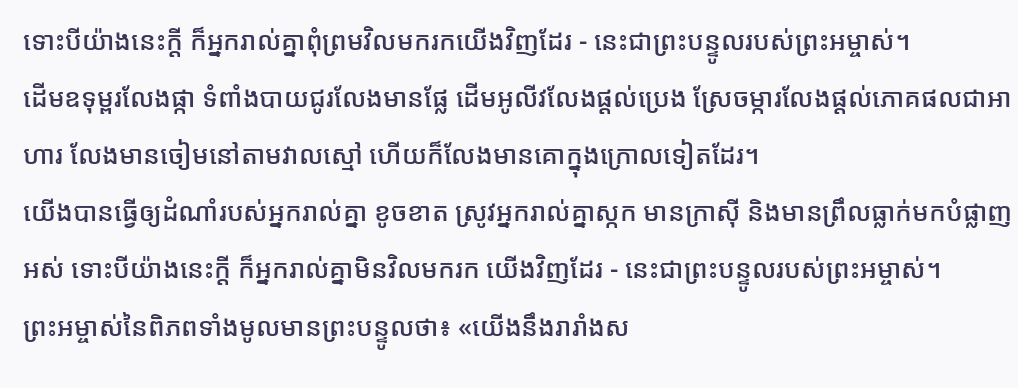ទោះបីយ៉ាងនេះក្ដី ក៏អ្នករាល់គ្នាពុំព្រមវិលមករកយើងវិញដែរ - នេះជាព្រះបន្ទូលរបស់ព្រះអម្ចាស់។
ដើមឧទុម្ពរលែងផ្កា ទំពាំងបាយជូរលែងមានផ្លែ ដើមអូលីវលែងផ្ដល់ប្រេង ស្រែចម្ការលែងផ្ដល់ភោគផលជាអាហារ លែងមានចៀមនៅតាមវាលស្មៅ ហើយក៏លែងមានគោក្នុងក្រោលទៀតដែរ។
យើងបានធ្វើឲ្យដំណាំរបស់អ្នករាល់គ្នា ខូចខាត ស្រូវអ្នករាល់គ្នាស្កក មានក្រាស៊ី និងមានព្រឹលធ្លាក់មកបំផ្លាញអស់ ទោះបីយ៉ាងនេះក្ដី ក៏អ្នករាល់គ្នាមិនវិលមករក យើងវិញដែរ - នេះជាព្រះបន្ទូលរបស់ព្រះអម្ចាស់។
ព្រះអម្ចាស់នៃពិភពទាំងមូលមានព្រះបន្ទូលថា៖ «យើងនឹងរារាំងស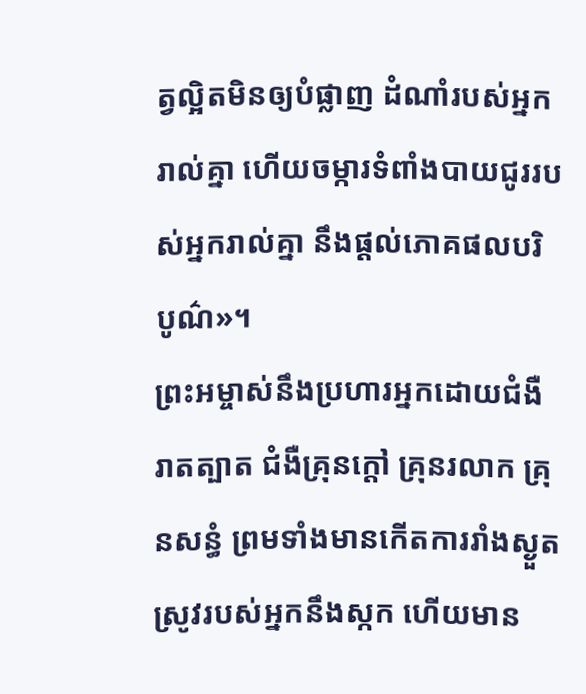ត្វល្អិតមិនឲ្យបំផ្លាញ ដំណាំរបស់អ្នករាល់គ្នា ហើយចម្ការទំពាំងបាយជូររបស់អ្នករាល់គ្នា នឹងផ្ដល់ភោគផលបរិបូណ៌»។
ព្រះអម្ចាស់នឹងប្រហារអ្នកដោយជំងឺរាតត្បាត ជំងឺគ្រុនក្ដៅ គ្រុនរលាក គ្រុនសន្ធំ ព្រមទាំងមានកើតការរាំងស្ងួត ស្រូវរបស់អ្នកនឹងស្កក ហើយមាន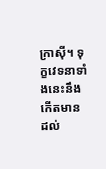ក្រាស៊ី។ ទុក្ខវេទនាទាំងនេះនឹងកើតមានដល់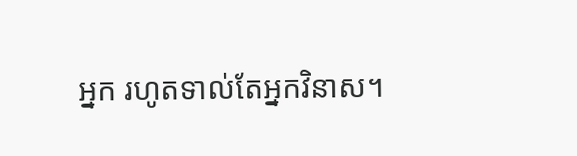អ្នក រហូតទាល់តែអ្នកវិនាស។